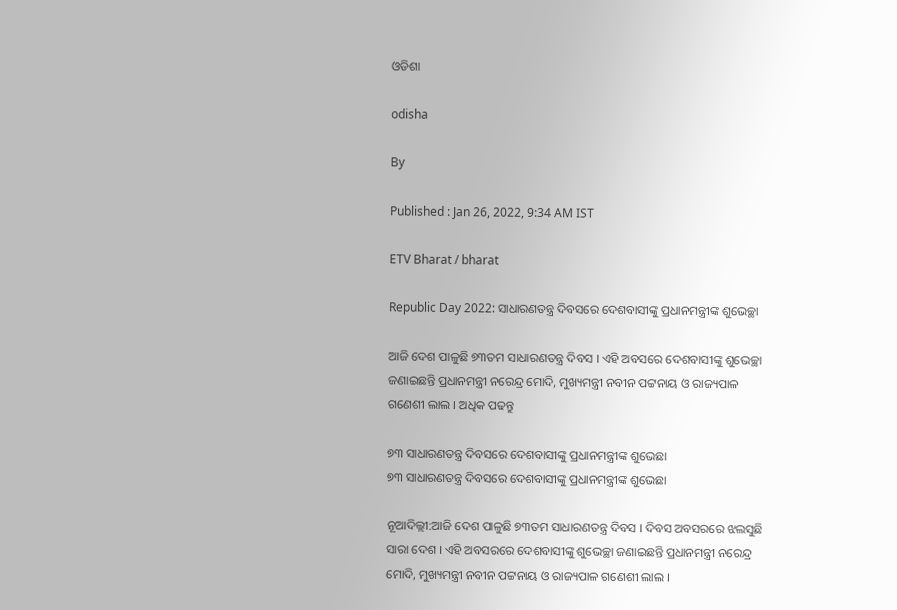ଓଡିଶା

odisha

By

Published : Jan 26, 2022, 9:34 AM IST

ETV Bharat / bharat

Republic Day 2022: ସାଧାରଣତନ୍ତ୍ର ଦିବସରେ ଦେଶବାସୀଙ୍କୁ ପ୍ରଧାନମନ୍ତ୍ରୀଙ୍କ ଶୁଭେଚ୍ଛା

ଆଜି ଦେଶ ପାଳୁଛି ୭୩ତମ ସାଧାରଣତନ୍ତ୍ର ଦିବସ । ଏହି ଅବସରେ ଦେଶବାସୀଙ୍କୁ ଶୁଭେଚ୍ଛା ଜଣାଇଛନ୍ତି ପ୍ରଧାନମନ୍ତ୍ରୀ ନରେନ୍ଦ୍ର ମୋଦି, ମୁଖ୍ୟମନ୍ତ୍ରୀ ନବୀନ ପଟ୍ଟନାୟ ଓ ରାଜ୍ୟପାଳ ଗଣେଶୀ ଲାଲ । ଅଧିକ ପଢନ୍ତୁ

୭୩ ସାଧାରଣତନ୍ତ୍ର ଦିବସରେ ଦେଶବାସୀଙ୍କୁ ପ୍ରଧାନମନ୍ତ୍ରୀଙ୍କ ଶୁଭେଛା
୭୩ ସାଧାରଣତନ୍ତ୍ର ଦିବସରେ ଦେଶବାସୀଙ୍କୁ ପ୍ରଧାନମନ୍ତ୍ରୀଙ୍କ ଶୁଭେଛା

ନୂଆଦିଲ୍ଲୀ:ଆଜି ଦେଶ ପାଳୁଛି ୭୩ତମ ସାଧାରଣତନ୍ତ୍ର ଦିବସ । ଦିବସ ଅବସରରେ ଝଲସୁଛି ସାରା ଦେଶ । ଏହି ଅବସରରେ ଦେଶବାସୀଙ୍କୁ ଶୁଭେଚ୍ଛା ଜଣାଇଛନ୍ତି ପ୍ରଧାନମନ୍ତ୍ରୀ ନରେନ୍ଦ୍ର ମୋଦି, ମୁଖ୍ୟମନ୍ତ୍ରୀ ନବୀନ ପଟ୍ଟନାୟ ଓ ରାଜ୍ୟପାଳ ଗଣେଶୀ ଲାଲ ।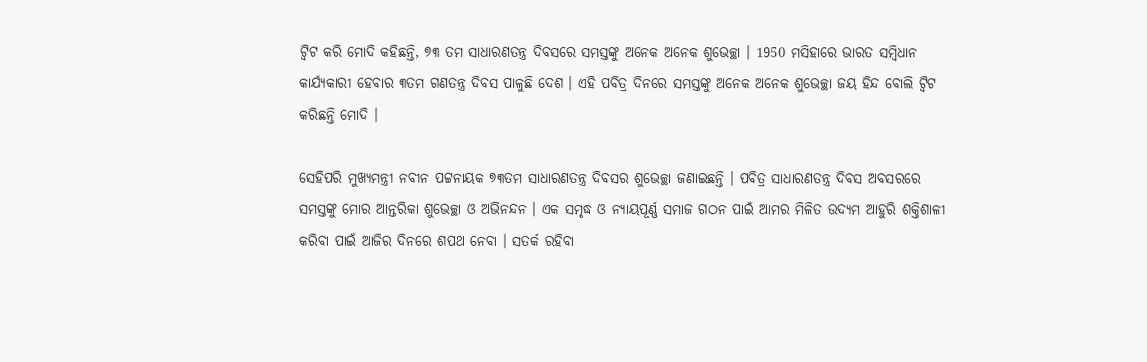ଟ୍ବିଟ କରି ମୋଦି କହିଛନ୍ତି, ୭୩ ତମ ସାଧାରଣତନ୍ତ୍ର ଦିବସରେ ସମସ୍ତଙ୍କୁ ଅନେକ ଅନେକ ଶୁଭେଚ୍ଛା । 1950 ମସିହାରେ ଭାରତ ସମ୍ବିଧାନ କାର୍ଯ୍ୟକାରୀ ହେବାର ୩ତମ ଗଣତନ୍ତ୍ର ଦିବସ ପାଳୁଛି ଦେଶ । ଏହି ପବିତ୍ର ଦିନରେ ସମସ୍ତଙ୍କୁ ଅନେକ ଅନେକ ଶୁଭେଚ୍ଛା ଜୟ ହିନ୍ଦ ବୋଲି ଟ୍ବିଟ କରିଛନ୍ତି ମୋଦି ।

ସେହିପରି ମୁଖ୍ୟମନ୍ତ୍ରୀ ନବୀନ ପଟ୍ଟନାୟକ ୭୩ତମ ସାଧାରଣତନ୍ତ୍ର ଦିବସର ଶୁଭେଚ୍ଛା ଜଣାଇଛନ୍ତି । ପବିତ୍ର ସାଧାରଣତନ୍ତ୍ର ଦିବସ ଅବସରରେ ସମସ୍ତଙ୍କୁ ମୋର ଆନ୍ତରିକା ଶୁଭେଚ୍ଛା ଓ ଅଭିନନ୍ଦନ । ଏକ ସମୃଦ୍ଧ ଓ ନ୍ୟାୟପୂର୍ଣ୍ଣ ସମାଜ ଗଠନ ପାଇଁ ଆମର ମିଳିତ ଉଦ୍ୟମ ଆହୁରି ଶକ୍ତିଶାଳୀ କରିବା ପାଇଁ ଆଜିର ଦିନରେ ଶପଥ ନେବା । ସତର୍କ ରହିବା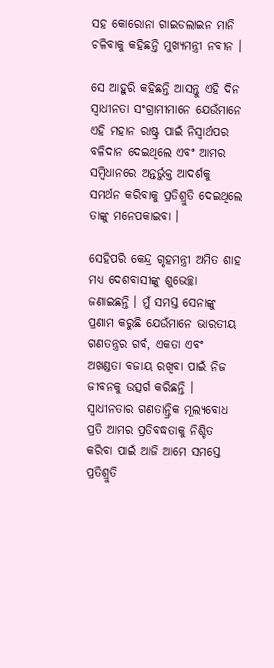ସହ କୋରୋନା ଗାଇଡଲାଇନ ମାନି ଚଳିବାକୁ କହିଛନ୍ତି ମୁଖ୍ୟମନ୍ତ୍ରୀ ନବୀନ ।

ସେ ଆହୁରି କହିଛନ୍ତି ଆସନ୍ତୁ ଏହି ଦିନ ସ୍ବାଧୀନତା ସଂଗ୍ରାମୀମାନେ ଯେଉଁମାନେ ଏହି ମହାନ ରାଷ୍ଟ୍ର ପାଇଁ ନିସ୍ବାର୍ଥପର ବଳିଦାନ ଦେଇଥିଲେ ଏବଂ ଆମର ସମ୍ବିଧାନରେ ଅନ୍ତର୍ଭୁକ୍ତ ଆଦର୍ଶକୁ ସମର୍ଥନ କରିବାକୁ ପ୍ରତିଶ୍ରୁତି ଦେଇଥିଲେ ତାଙ୍କୁ ମନେପକାଇବା ।

ସେହିପରି କେନ୍ଦ୍ର ଗୃହମନ୍ତ୍ରୀ ଅମିତ ଶାହ ମଧ୍ୟ ଦେଶବାସୀଙ୍କୁ ଶୁଭେଚ୍ଛା ଜଣାଇଛନ୍ତି । ମୁଁ ସମସ୍ତ ସେନାଙ୍କୁ ପ୍ରଣାମ କରୁଛି ଯେଉଁମାନେ ଭାରତୀୟ ଗଣତନ୍ତ୍ରର ଗର୍ବ, ଏକତା ଏବଂ ଅଖଣ୍ଡତା ବଜାୟ ରଖିବା ପାଇଁ ନିଜ ଜୀବନକୁ ଉତ୍ସର୍ଗ କରିଛନ୍ତି । ସ୍ୱାଧୀନତାର ଗଣତାନ୍ତ୍ରିକ ମୂଲ୍ୟବୋଧ ପ୍ରତି ଆମର ପ୍ରତିବଦ୍ଧତାକୁ ନିଶ୍ଚିତ କରିବା ପାଇଁ ଆଜି ଆମେ ସମସ୍ତେ ପ୍ରତିଶ୍ରୁତି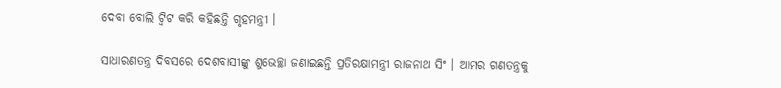ଦେବା ବୋଲି ଟ୍ବିଟ କରି କହିଛନ୍ତି ଗୃହମନ୍ତ୍ରୀ ।

ସାଧାରଣତନ୍ତ୍ର ଦିବସରେ ଦେଶବାସୀଙ୍କୁ ଶୁଭେଚ୍ଛା ଜଣାଇଛନ୍ତି ପ୍ରତିରକ୍ଷାମନ୍ତ୍ରୀ ରାଜନାଥ ସିଂ । ଆମର ଗଣତନ୍ତ୍ରକୁ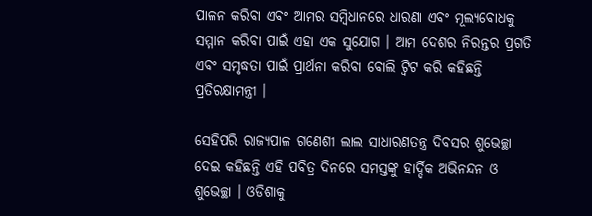ପାଳନ କରିବା ଏବଂ ଆମର ସମ୍ବିଧାନରେ ଧାରଣା ଏବଂ ମୂଲ୍ୟବୋଧକୁ ସମ୍ମାନ କରିବା ପାଇଁ ଏହା ଏକ ସୁଯୋଗ । ଆମ ଦେଶର ନିରନ୍ତର ପ୍ରଗତି ଏବଂ ସମୃଦ୍ଧତା ପାଇଁ ପ୍ରାର୍ଥନା କରିବା ବୋଲି ଟ୍ବିଟ କରି କହିଛନ୍ତି ପ୍ରତିରକ୍ଷାମନ୍ତ୍ରୀ ।

ସେହିପରି ରାଜ୍ୟପାଳ ଗଣେଶୀ ଲାଲ ସାଧାରଣତନ୍ତ୍ର ଦିବସର ଶୁଭେଚ୍ଛା ଦେଇ କହିଛନ୍ତି ଏହି ପବିତ୍ର ଦିନରେ ସମସ୍ତଙ୍କୁ ହାର୍ଦ୍ଦିକ ଅଭିନନ୍ଦନ ଓ ଶୁଭେଚ୍ଛା । ଓଡିଶାକୁ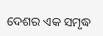ଦେଶର ଏକ ସମୃଦ୍ଧ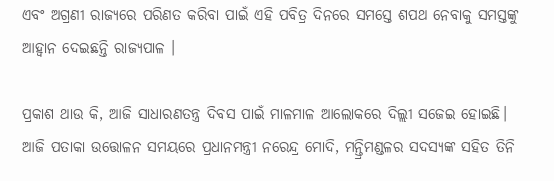ଏବଂ ଅଗ୍ରଣୀ ରାଜ୍ୟରେ ପରିଣତ କରିବା ପାଇଁ ଏହି ପବିତ୍ର ଦିନରେ ସମସ୍ତେ ଶପଥ ନେବାକୁ ସମସ୍ତଙ୍କୁ ଆହ୍ବାନ ଦେଇଛନ୍ତି ରାଜ୍ୟପାଳ ।

ପ୍ରକାଶ ଥାଉ କି, ଆଜି ସାଧାରଣତନ୍ତ୍ର ଦିବସ ପାଇଁ ମାଳମାଳ ଆଲୋକରେ ଦିଲ୍ଲୀ ସଜେଇ ହୋଇଛି। ଆଜି ପତାକା ଉତ୍ତୋଳନ ସମୟରେ ପ୍ରଧାନମନ୍ତ୍ରୀ ନରେନ୍ଦ୍ର ମୋଦି, ମନ୍ତ୍ରିମଣ୍ଡଳର ସଦସ୍ୟଙ୍କ ସହିତ ତିନି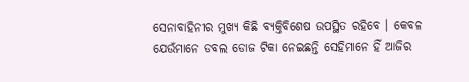ସେନାବାହିନୀର ମୁଖ୍ୟ କିଛି ବ୍ୟକ୍ତିବିଶେଷ ଉପସ୍ଥିତ ରହିବେ । କେବଳ ଯେଉଁମାନେ ଡବଲ ଡୋଜ ଟିକା ନେଇଛନ୍ତି ସେହିମାନେ ହିଁ ଆଜିର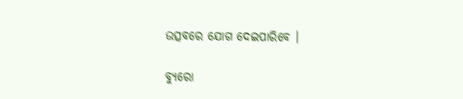ଉତ୍ସବରେ ଯୋଗ ଦେଇପାରିବେ ।

ବ୍ୟୁରୋ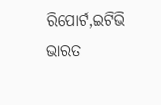ରିପୋର୍ଟ,ଇଟିଭି ଭାରତ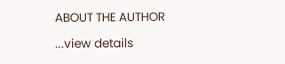ABOUT THE AUTHOR

...view details